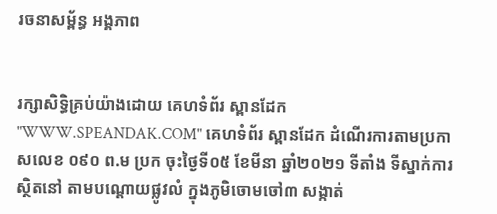រចនាសម្ព័ន្ធ អង្គភាព


រក្សាសិទ្ធិគ្រប់យ៉ាងដោយ គេហទំព័រ ស្ពានដែក "WWW.SPEANDAK.COM" គេហទំព័រ ស្ពានដែក ដំណើរការតាមប្រកាសលេខ ០៩០ ព.ម ប្រក ចុះថ្ងៃទី០៥ ខែមីនា ឆ្នាំ២០២១ ទីតាំង ទីស្នាក់ការ ស្ថិតនៅ តាមបណ្តោយផ្លូវលំ ក្នុងភូមិចោមចៅ៣ សង្កាត់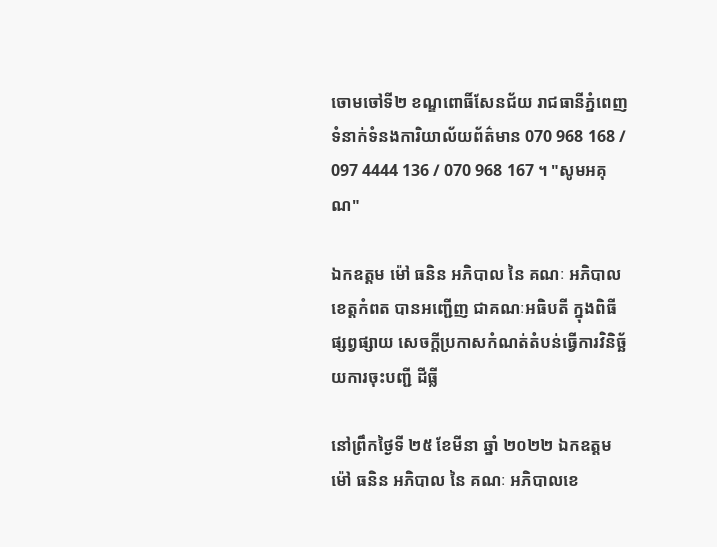ចោមចៅទី២ ខណ្ឌពោធិ៍សែនជ័យ រាជធានីភ្នំពេញ ទំនាក់ទំនងការិយាល័យព័ត៌មាន 070 968 168 / 097 4444 136 / 070 968 167 ។ "សូមអគុណ"

ឯកឧត្តម ម៉ៅ ធនិន អភិបាល នៃ គណៈ អភិបាលខេត្តកំពត បានអញ្ជើញ ជាគណៈអធិបតី ក្នុងពិធី ផ្សព្វផ្សាយ សេចក្តីប្រកាសកំណត់តំបន់ធ្វើការវិនិច្ឆ័យការចុះបញ្ជី ដីធ្លី

នៅព្រឹកថ្ងៃទី ២៥ ខែមីនា ឆ្នាំ ២០២២ ឯកឧត្តម ម៉ៅ ធនិន អភិបាល នៃ គណៈ អភិបាលខេ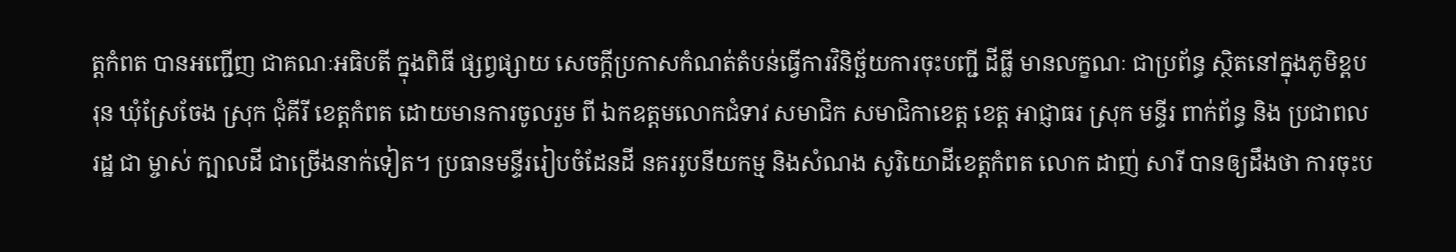ត្តកំពត បានអញ្ជើញ ជាគណៈអធិបតី ក្នុងពិធី ផ្សព្វផ្សាយ សេចក្តីប្រកាសកំណត់តំបន់ធ្វើការវិនិច្ឆ័យការចុះបញ្ជី ដីធ្លី មានលក្ខណៈ ជាប្រព័ន្ធ ស្ថិតនៅក្នុងភូមិខ្ពបរុន ឃុំស្រែចែង ស្រុក ជុំគីរី ខេត្តកំពត ដោយមានការចូលរួម ពី ឯកឧត្តមលោកជំទាវ សមាជិក សមាជិកាខេត្ត ខេត្ត អាជ្ញាធរ ស្រុក មន្ទីរ ពាក់ព័ន្ធ និង ប្រជាពលរដ្ឋ ជា ម្ចាស់ ក្បាលដី ជាច្រើងនាក់ទៀត។ ប្រធានមន្ទីររៀបចំដែនដី នគររូបនីយកម្ម និងសំណង សូរិយោដីខេត្តកំពត លោក ដាញ់ សារី បានឲ្យដឹងថា ការចុះប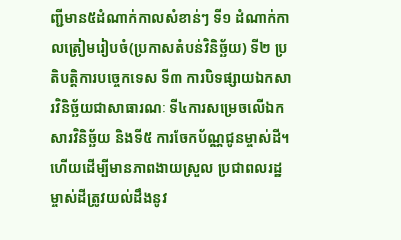ញ្ជីមាន៥ដំណាក់កាលសំខាន់ៗ ទី១ ដំណាក់កាលត្រៀមរៀបចំ(ប្រកាសតំបន់វិនិច្ឆ័យ) ទី២ ប្រតិបត្តិការបច្ចេកទេស ទី៣ ការបិទផ្សាយឯកសារវិនិច្ឆ័យជាសាធារណៈ ទី៤ការសម្រេចលើឯកសារវិនិច្ឆ័យ និងទី៥ ការចែកប័ណ្ណជូនម្ចាស់ដី។ ហើយដើម្បីមានភាពងាយស្រួល ប្រជាពលរដ្ឋម្ចាស់ដីត្រូវយល់ដឹងនូវ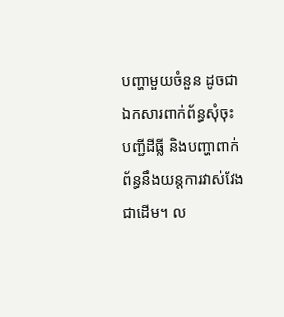បញ្ហាមួយចំនួន ដូចជាឯកសារពាក់ព័ន្ធសុំចុះបញ្ជីដីធ្លី និងបញ្ហាពាក់ព័ន្ធនឹងយន្តការវាស់វែងជាដើម។ ល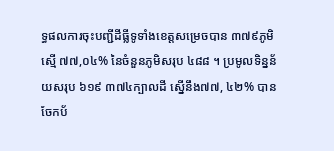ទ្ធផលការចុះបញ្ជីដីធ្លីទូទាំងខេត្តសម្រេចបាន ៣៧៩ភូមិ ស្មើ ៧៧,០៤% នៃចំនួនភូមិសរុប ៤៨៨ ។ ប្រមូលទិន្នន័យសរុប ៦១៩ ៣៧៤ក្បាលដី ស្នើនឹង៧៧, ៤២% បានចែកប័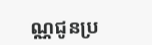ណ្ណជូនប្រ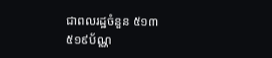ជាពលរដ្ឋចំនួន ៥១៣ ៥១៩ប័ណ្ណ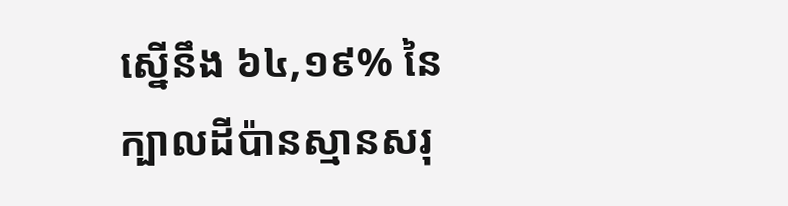ស្នើនឹង ៦៤,១៩% នៃក្បាលដីប៉ានស្មានសរុ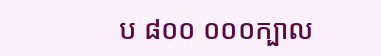ប ៨០០ ០០០ក្បាល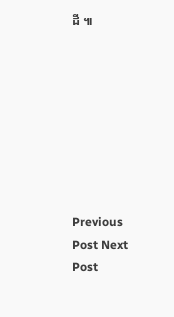ដី ៕








Previous Post Next Post